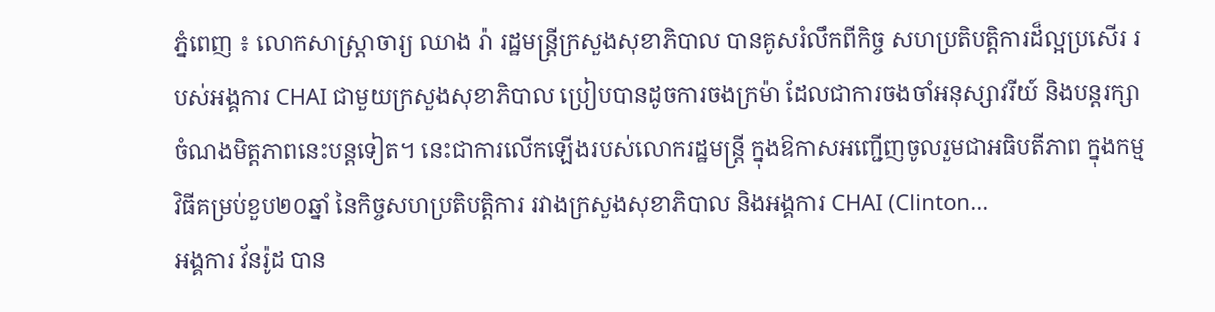ភ្នំពេញ ៖ លោកសាស្រ្តាចារ្យ ឈាង រ៉ា រដ្ឋមន្រ្តីក្រសួងសុខាភិបាល បានគូសរំលឹកពីកិច្ច សហប្រតិបត្តិការដ៏ល្អប្រសើរ របស់អង្គការ CHAI ជាមួយក្រសួងសុខាភិបាល ប្រៀបបានដូចការចងក្រម៉ា ដែលជាការចងចាំអនុស្សាវរីយ៍ និងបន្តរក្សាចំណងមិត្តភាពនេះបន្តទៀត។ នេះជាការលើកឡើងរបស់លោករដ្ឋមន្រ្តី ក្នុងឱកាសអញ្ជើញចូលរួមជាអធិបតីភាព ក្នុងកម្មវិធីគម្រប់ខួប២០ឆ្នាំ នៃកិច្ចសហប្រតិបត្តិការ រវាងក្រសួងសុខាភិបាល និងអង្គការ CHAI (Clinton...
អង្គការ វ័នរ៉ូដ បាន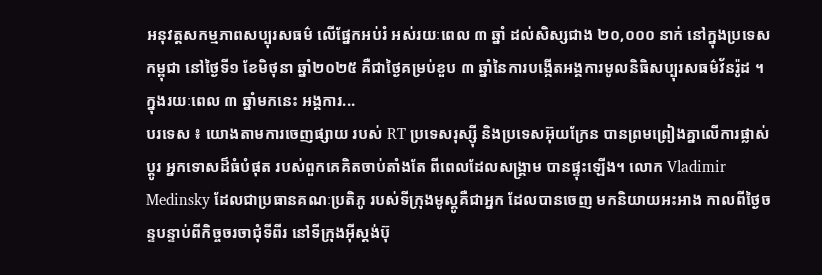អនុវត្តសកម្មភាពសប្បុរសធម៌ លើផ្នែកអប់រំ អស់រយៈពេល ៣ ឆ្នាំ ដល់សិស្សជាង ២០,០០០ នាក់ នៅក្នុងប្រទេសកម្ពុជា នៅថ្ងៃទី១ ខែមិថុនា ឆ្នាំ២០២៥ គឺជាថ្ងៃគម្រប់ខួប ៣ ឆ្នាំនៃការបង្កើតអង្គការមូលនិធិសប្បុរសធម៌វ័នរ៉ូដ ។ ក្នុងរយៈពេល ៣ ឆ្នាំមកនេះ អង្គការ...
បរទេស ៖ យោងតាមការចេញផ្សាយ របស់ RT ប្រទេសរុស្ស៊ី និងប្រទេសអ៊ុយក្រែន បានព្រមព្រៀងគ្នាលើការផ្លាស់ប្តូរ អ្នកទោសដ៏ធំបំផុត របស់ពួកគេគិតចាប់តាំងតែ ពីពេលដែលសង្គ្រាម បានផ្ទុះឡើង។ លោក Vladimir Medinsky ដែលជាប្រធានគណៈប្រតិភូ របស់ទីក្រុងមូស្គូគឺជាអ្នក ដែលបានចេញ មកនិយាយអះអាង កាលពីថ្ងៃចន្ទបន្ទាប់ពីកិច្ចចរចាជុំទីពីរ នៅទីក្រុងអ៊ីស្តង់ប៊ុ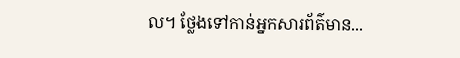ល។ ថ្លែងទៅកាន់អ្នកសារព័ត៌មាន...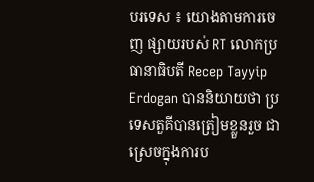បរទេស ៖ យោងតាមការចេញ ផ្សាយរបស់ RT លោកប្រធានាធិបតី Recep Tayyip Erdogan បាននិយាយថា ប្រទេសតួគីបានត្រៀមខ្លួនរួច ជាស្រេចក្នុងការប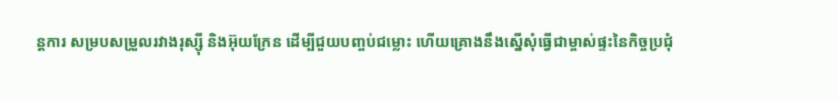ន្តការ សម្របសម្រួលរវាងរុស្ស៊ី និងអ៊ុយក្រែន ដើម្បីជួយបញ្ចប់ជម្លោះ ហើយគ្រោងនឹងស្នើសុំធ្វើជាម្ចាស់ផ្ទះនៃកិច្ចប្រជុំ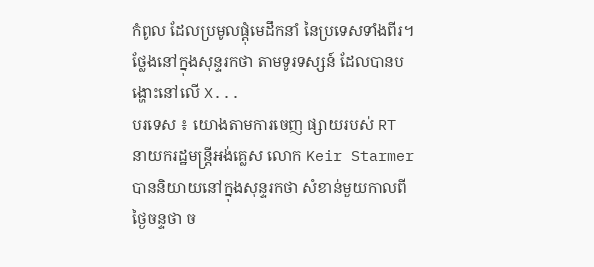កំពូល ដែលប្រមូលផ្តុំមេដឹកនាំ នៃប្រទេសទាំងពីរ។ ថ្លែងនៅក្នុងសុន្ទរកថា តាមទូរទស្សន៍ ដែលបានបង្ហោះនៅលើ X...
បរទេស ៖ យោងតាមការចេញ ផ្សាយរបស់ RT នាយករដ្ឋមន្ត្រីអង់គ្លេស លោក Keir Starmer បាននិយាយនៅក្នុងសុន្ទរកថា សំខាន់មួយកាលពីថ្ងៃចន្ទថា ច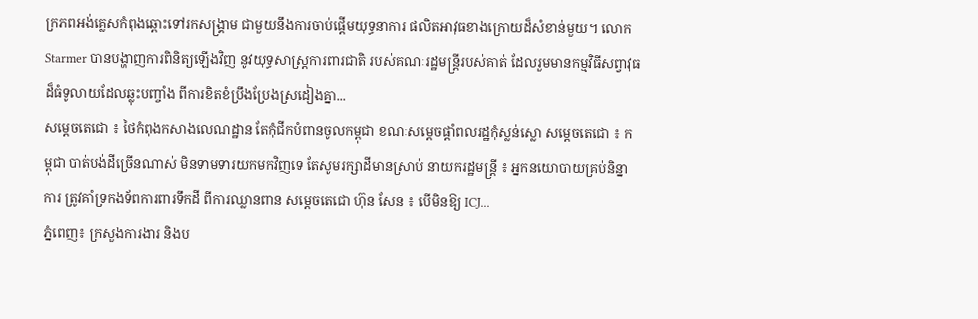ក្រភពអង់គ្លេសកំពុងឆ្ពោះទៅរកសង្រ្គាម ជាមួយនឹងការចាប់ផ្តើមយុទ្ធនាការ ផលិតអាវុធខាងក្រោយដ៏សំខាន់មួយ។ លោក Starmer បានបង្ហាញការពិនិត្យឡើងវិញ នូវយុទ្ធសាស្ត្រការពារជាតិ របស់គណៈរដ្ឋមន្ត្រីរបស់គាត់ ដែលរួមមានកម្មវិធីសព្វាវុធ ដ៏ធំទូលាយដែលឆ្លុះបញ្ចាំង ពីការខិតខំប្រឹងប្រែងស្រដៀងគ្នា...
សម្តេចតេជោ ៖ ថៃកំពុងកសាងលេណដ្ឋាន តែកុំជីកបំពានចូលកម្ពុជា ខណៈសម្តេចផ្តាំពលរដ្ឋកុំស្លន់ស្លោ សម្តេចតេជោ ៖ កម្ពុជា បាត់បង់ដីច្រើនណាស់ មិនទាមទារយកមកវិញទេ តែសូមរក្សាដីមានស្រាប់ នាយករដ្ឋមន្រ្តី ៖ អ្នកនយោបាយគ្រប់និន្នាការ ត្រូវគាំទ្រកងទ័ពការពារទឹកដី ពីការឈ្លានពាន សម្ដេចតេជោ ហ៊ុន សែន ៖ បើមិនឱ្យ ICJ...
ភ្នំពេញ៖ ក្រសួងការងារ និងប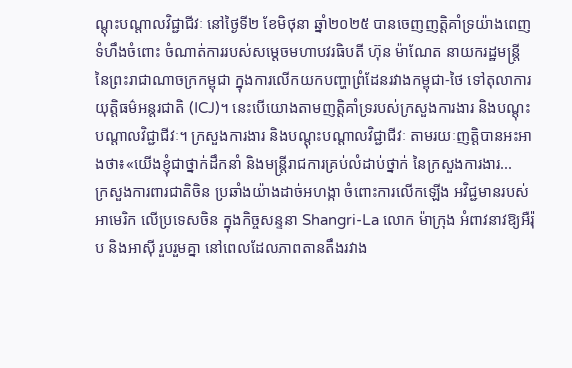ណ្តុះបណ្តាលវិជ្ជាជីវៈ នៅថ្ងៃទី២ ខែមិថុនា ឆ្នាំ២០២៥ បានចេញញត្តិគាំទ្រយ៉ាងពេញទំហឹងចំពោះ ចំណាត់ការរបស់សម្តេចមហាបវរធិបតី ហ៊ុន ម៉ាណែត នាយករដ្ឋមន្ត្រី នៃព្រះរាជាណាចក្រកម្ពុជា ក្នុងការលើកយកបញ្ហាព្រំដែនរវាងកម្ពុជា-ថៃ ទៅតុលាការយុត្តិធម៌អន្តរជាតិ (ICJ)។ នេះបើយោងតាមញត្តិគាំទ្ររបស់ក្រសួងការងារ និងបណ្តុះបណ្តាលវិជ្ជាជីវៈ។ ក្រសួងការងារ និងបណ្តុះបណ្តាលវិជ្ជាជីវៈ តាមរយៈញត្តិបានអះអាងថា៖«យើងខ្ញុំជាថ្នាក់ដឹកនាំ និងមន្ត្រីរាជការគ្រប់លំដាប់ថ្នាក់ នៃក្រសួងការងារ...
ក្រសួងការពារជាតិចិន ប្រឆាំងយ៉ាងដាច់អហង្កា ចំពោះការលើកឡើង អវិជ្ជមានរបស់អាមេរិក លើប្រទេសចិន ក្នុងកិច្ចសន្ទនា Shangri-La លោក ម៉ាក្រុង អំពាវនាវឱ្យអឺរ៉ុប និងអាស៊ី រួបរួមគ្នា នៅពេលដែលភាពតានតឹងរវាង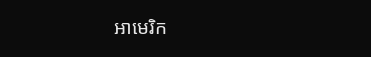អាមេរិក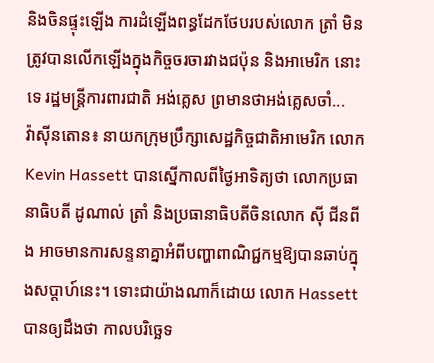និងចិនផ្ទុះឡើង ការដំឡើងពន្ធដែកថែបរបស់លោក ត្រាំ មិនត្រូវបានលើកឡើងក្នុងកិច្ចចរចារវាងជប៉ុន និងអាមេរិក នោះទេ រដ្ឋមន្ត្រីការពារជាតិ អង់គ្លេស ព្រមានថាអង់គ្លេសចាំ...
វ៉ាស៊ីនតោន៖ នាយកក្រុមប្រឹក្សាសេដ្ឋកិច្ចជាតិអាមេរិក លោក Kevin Hassett បានស្នើកាលពីថ្ងៃអាទិត្យថា លោកប្រធានាធិបតី ដូណាល់ ត្រាំ និងប្រធានាធិបតីចិនលោក ស៊ី ជីនពីង អាចមានការសន្ទនាគ្នាអំពីបញ្ហាពាណិជ្ជកម្មឱ្យបានឆាប់ក្នុងសប្តាហ៍នេះ។ ទោះជាយ៉ាងណាក៏ដោយ លោក Hassett បានឲ្យដឹងថា កាលបរិច្ឆេទ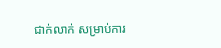ជាក់លាក់ សម្រាប់ការ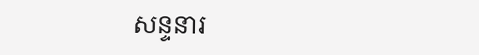សន្ទនារ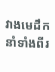វាងមេដឹកនាំទាំងពីរ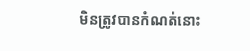មិនត្រូវបានកំណត់នោះ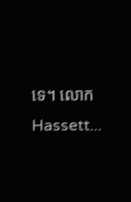ទេ។ លោក Hassett...